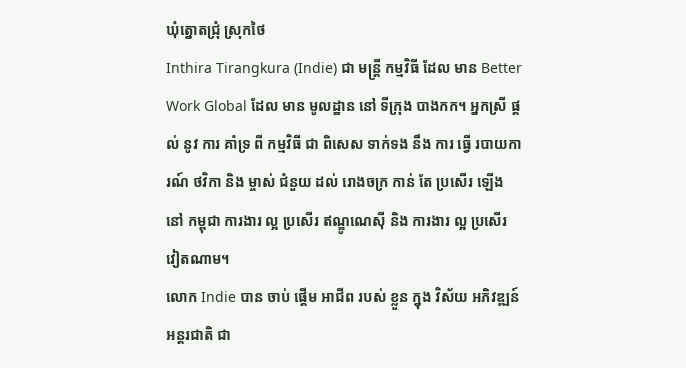ឃុំត្នោតជ្រុំ ស្រុកថៃ
Inthira Tirangkura (Indie) ជា មន្ត្រី កម្មវិធី ដែល មាន Better Work Global ដែល មាន មូលដ្ឋាន នៅ ទីក្រុង បាងកក។ អ្នកស្រី ផ្តល់ នូវ ការ គាំទ្រ ពី កម្មវិធី ជា ពិសេស ទាក់ទង នឹង ការ ធ្វើ របាយការណ៍ ថវិកា និង ម្ចាស់ ជំនួយ ដល់ រោងចក្រ កាន់ តែ ប្រសើរ ឡើង នៅ កម្ពុជា ការងារ ល្អ ប្រសើរ ឥណ្ឌូណេស៊ី និង ការងារ ល្អ ប្រសើរ វៀតណាម។
លោក Indie បាន ចាប់ ផ្ដើម អាជីព របស់ ខ្លួន ក្នុង វិស័យ អភិវឌ្ឍន៍ អន្តរជាតិ ជា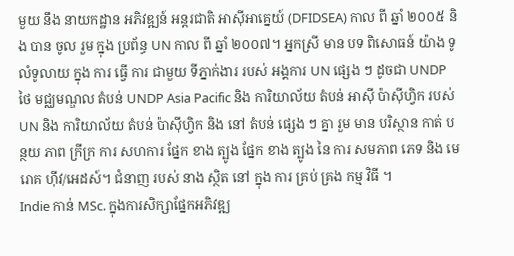មួយ នឹង នាយកដ្ឋាន អភិវឌ្ឍន៍ អន្តរជាតិ អាស៊ីអាគ្នេយ៍ (DFIDSEA) កាល ពី ឆ្នាំ ២០០៥ និង បាន ចូល រួម ក្នុង ប្រព័ន្ធ UN កាល ពី ឆ្នាំ ២០០៧។ អ្នកស្រី មាន បទ ពិសោធន៍ យ៉ាង ទូលំទូលាយ ក្នុង ការ ធ្វើ ការ ជាមួយ ទីភ្នាក់ងារ របស់ អង្គការ UN ផ្សេង ៗ ដូចជា UNDP ថៃ មជ្ឈមណ្ឌល តំបន់ UNDP Asia Pacific និង ការិយាល័យ តំបន់ អាស៊ី ប៉ាស៊ីហ្វិក របស់ UN និង ការិយាល័យ តំបន់ ប៉ាស៊ីហ្វិក និង នៅ តំបន់ ផ្សេង ៗ គ្នា រួម មាន បរិស្ថាន កាត់ បន្ថយ ភាព ក្រីក្រ ការ សហការ ផ្នែក ខាង ត្បូង ផ្នែក ខាង ត្បូង នៃ ការ សមភាព ភេទ និង មេរោគ ហ៊ីវ/អេដស៍។ ជំនាញ របស់ នាង ស្ថិត នៅ ក្នុង ការ គ្រប់ គ្រង កម្ម វិធី ។
Indie កាន់ MSc. ក្នុងការសិក្សាផ្នែកអភិវឌ្ឍ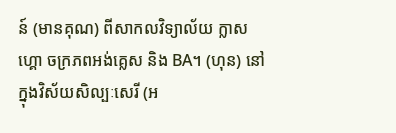ន៍ (មានគុណ) ពីសាកលវិទ្យាល័យ ក្លាសហ្គោ ចក្រភពអង់គ្លេស និង BA។ (ហុន) នៅក្នុងវិស័យសិល្បៈសេរី (អ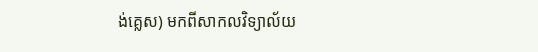ង់គ្លេស) មកពីសាកលវិទ្យាល័យ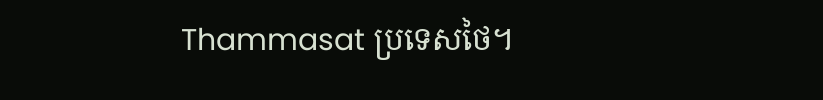Thammasat ប្រទេសថៃ។